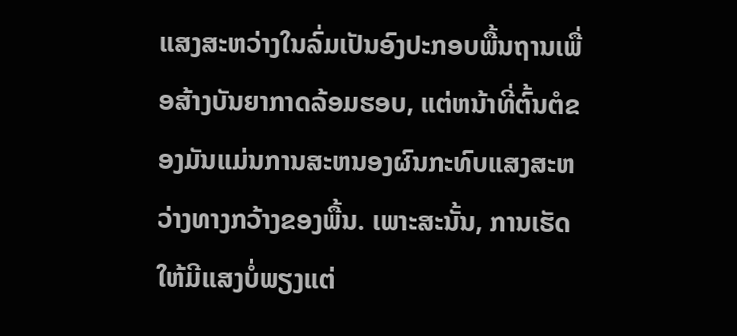ແສງສະຫວ່າງໃນລົ່ມເປັນອົງປະກອບພື້ນຖານເພື່ອສ້າງບັນຍາກາດລ້ອມຮອບ, ແຕ່ຫນ້າທີ່ຕົ້ນຕໍຂອງມັນແມ່ນການສະຫນອງຜົນກະທົບແສງສະຫວ່າງທາງກວ້າງຂອງພື້ນ. ເພາະສະນັ້ນ, ການເຮັດໃຫ້ມີແສງບໍ່ພຽງແຕ່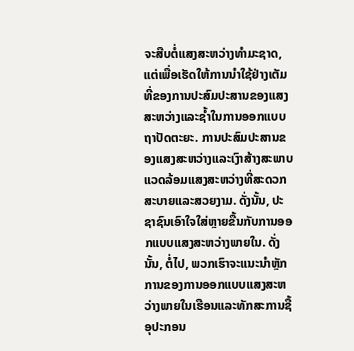ຈະສືບຕໍ່ແສງສະຫວ່າງທໍາມະຊາດ, ແຕ່ເພື່ອເຮັດໃຫ້ການນໍາໃຊ້ຢ່າງເຕັມທີ່ຂອງການປະສົມປະສານຂອງແສງສະຫວ່າງແລະຊ້ຳໃນການອອກແບບຖາປັດຕະຍະ. ການປະສົມປະສານຂອງແສງສະຫວ່າງແລະເງົາສ້າງສະພາບແວດລ້ອມແສງສະຫວ່າງທີ່ສະດວກສະບາຍແລະສວຍງາມ. ດັ່ງນັ້ນ, ປະຊາຊົນເອົາໃຈໃສ່ຫຼາຍຂື້ນກັບການອອກແບບແສງສະຫວ່າງພາຍໃນ. ດັ່ງນັ້ນ, ຕໍ່ໄປ, ພວກເຮົາຈະແນະນໍາຫຼັກການຂອງການອອກແບບແສງສະຫວ່າງພາຍໃນເຮືອນແລະທັກສະການຊື້ອຸປະກອນ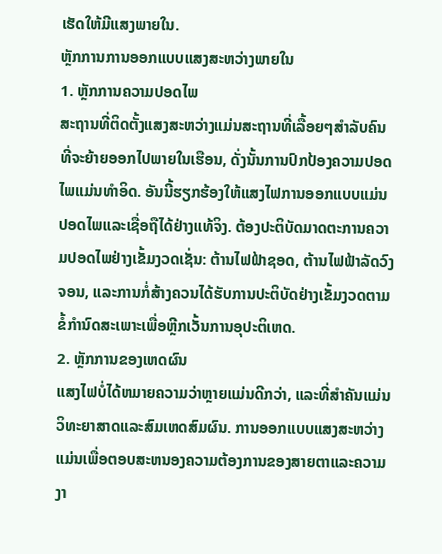ເຮັດໃຫ້ມີແສງພາຍໃນ.
ຫຼັກການການອອກແບບແສງສະຫວ່າງພາຍໃນ
1. ຫຼັກການຄວາມປອດໄພ
ສະຖານທີ່ຕິດຕັ້ງແສງສະຫວ່າງແມ່ນສະຖານທີ່ເລື້ອຍໆສໍາລັບຄົນທີ່ຈະຍ້າຍອອກໄປພາຍໃນເຮືອນ, ດັ່ງນັ້ນການປົກປ້ອງຄວາມປອດໄພແມ່ນທໍາອິດ. ອັນນີ້ຮຽກຮ້ອງໃຫ້ແສງໄຟການອອກແບບແມ່ນປອດໄພແລະເຊື່ອຖືໄດ້ຢ່າງແທ້ຈິງ. ຕ້ອງປະຕິບັດມາດຕະການຄວາມປອດໄພຢ່າງເຂັ້ມງວດເຊັ່ນ: ຕ້ານໄຟຟ້າຊອດ, ຕ້ານໄຟຟ້າລັດວົງຈອນ, ແລະການກໍ່ສ້າງຄວນໄດ້ຮັບການປະຕິບັດຢ່າງເຂັ້ມງວດຕາມຂໍ້ກໍານົດສະເພາະເພື່ອຫຼີກເວັ້ນການອຸປະຕິເຫດ.
2. ຫຼັກການຂອງເຫດຜົນ
ແສງໄຟບໍ່ໄດ້ຫມາຍຄວາມວ່າຫຼາຍແມ່ນດີກວ່າ, ແລະທີ່ສໍາຄັນແມ່ນວິທະຍາສາດແລະສົມເຫດສົມຜົນ. ການອອກແບບແສງສະຫວ່າງແມ່ນເພື່ອຕອບສະຫນອງຄວາມຕ້ອງການຂອງສາຍຕາແລະຄວາມງາ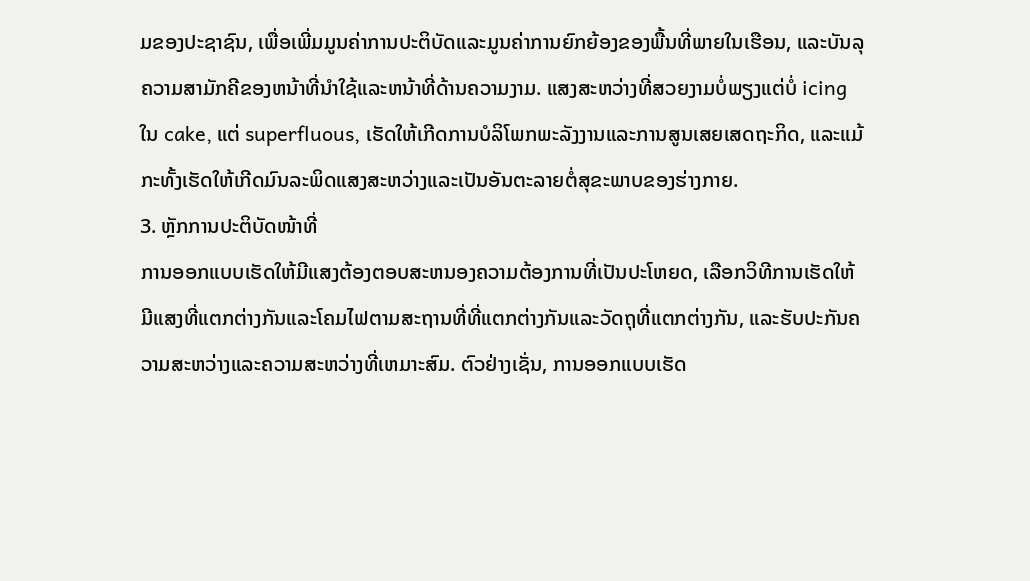ມຂອງປະຊາຊົນ, ເພື່ອເພີ່ມມູນຄ່າການປະຕິບັດແລະມູນຄ່າການຍົກຍ້ອງຂອງພື້ນທີ່ພາຍໃນເຮືອນ, ແລະບັນລຸຄວາມສາມັກຄີຂອງຫນ້າທີ່ນໍາໃຊ້ແລະຫນ້າທີ່ດ້ານຄວາມງາມ. ແສງສະຫວ່າງທີ່ສວຍງາມບໍ່ພຽງແຕ່ບໍ່ icing ໃນ cake, ແຕ່ superfluous, ເຮັດໃຫ້ເກີດການບໍລິໂພກພະລັງງານແລະການສູນເສຍເສດຖະກິດ, ແລະແມ້ກະທັ້ງເຮັດໃຫ້ເກີດມົນລະພິດແສງສະຫວ່າງແລະເປັນອັນຕະລາຍຕໍ່ສຸຂະພາບຂອງຮ່າງກາຍ.
3. ຫຼັກການປະຕິບັດໜ້າທີ່
ການອອກແບບເຮັດໃຫ້ມີແສງຕ້ອງຕອບສະຫນອງຄວາມຕ້ອງການທີ່ເປັນປະໂຫຍດ, ເລືອກວິທີການເຮັດໃຫ້ມີແສງທີ່ແຕກຕ່າງກັນແລະໂຄມໄຟຕາມສະຖານທີ່ທີ່ແຕກຕ່າງກັນແລະວັດຖຸທີ່ແຕກຕ່າງກັນ, ແລະຮັບປະກັນຄວາມສະຫວ່າງແລະຄວາມສະຫວ່າງທີ່ເຫມາະສົມ. ຕົວຢ່າງເຊັ່ນ, ການອອກແບບເຮັດ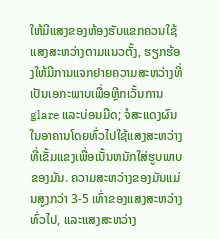ໃຫ້ມີແສງຂອງຫ້ອງຮັບແຂກຄວນໃຊ້ແສງສະຫວ່າງຕາມແນວຕັ້ງ, ຮຽກຮ້ອງໃຫ້ມີການແຈກຢາຍຄວາມສະຫວ່າງທີ່ເປັນເອກະພາບເພື່ອຫຼີກເວັ້ນການ glare ແລະບ່ອນມືດ; ຈໍສະແດງຜົນໃນອາຄານໂດຍທົ່ວໄປໃຊ້ແສງສະຫວ່າງທີ່ເຂັ້ມແຂງເພື່ອເນັ້ນຫນັກໃສ່ຮູບພາບຂອງມັນ. ຄວາມສະຫວ່າງຂອງມັນແມ່ນສູງກວ່າ 3-5 ເທົ່າຂອງແສງສະຫວ່າງທົ່ວໄປ, ແລະແສງສະຫວ່າງ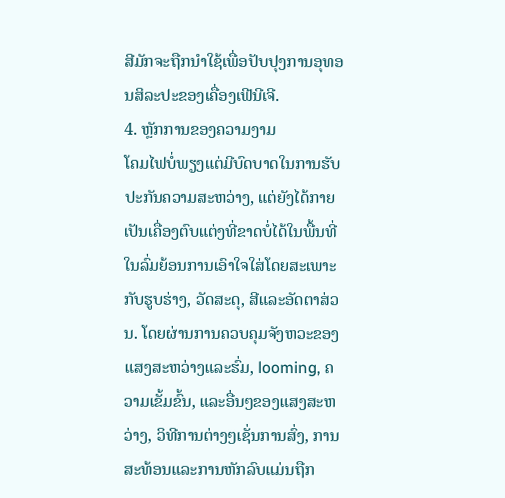ສີມັກຈະຖືກນໍາໃຊ້ເພື່ອປັບປຸງການອຸທອນສິລະປະຂອງເຄື່ອງເຟີນີເຈີ.
4. ຫຼັກການຂອງຄວາມງາມ
ໂຄມໄຟບໍ່ພຽງແຕ່ມີບົດບາດໃນການຮັບປະກັນຄວາມສະຫວ່າງ, ແຕ່ຍັງໄດ້ກາຍເປັນເຄື່ອງຕົບແຕ່ງທີ່ຂາດບໍ່ໄດ້ໃນພື້ນທີ່ໃນລົ່ມຍ້ອນການເອົາໃຈໃສ່ໂດຍສະເພາະກັບຮູບຮ່າງ, ວັດສະດຸ, ສີແລະອັດຕາສ່ວນ. ໂດຍຜ່ານການຄວບຄຸມຈັງຫວະຂອງແສງສະຫວ່າງແລະຮົ່ມ, looming, ຄວາມເຂັ້ມຂົ້ນ, ແລະອື່ນໆຂອງແສງສະຫວ່າງ, ວິທີການຕ່າງໆເຊັ່ນການສົ່ງ, ການສະທ້ອນແລະການຫັກລົບແມ່ນຖືກ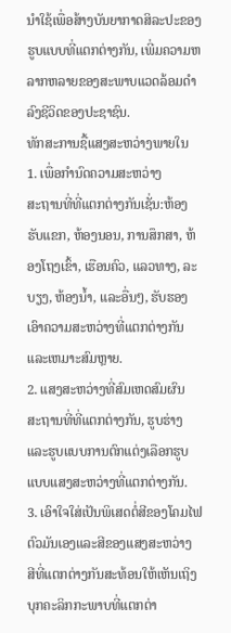ນໍາໃຊ້ເພື່ອສ້າງບັນຍາກາດສິລະປະຂອງຮູບແບບທີ່ແຕກຕ່າງກັນ, ເພີ່ມຄວາມຫລາກຫລາຍຂອງສະພາບແວດລ້ອມດໍາລົງຊີວິດຂອງປະຊາຊົນ.
ທັກສະການຊື້ແສງສະຫວ່າງພາຍໃນ
1. ເພື່ອກໍານົດຄວາມສະຫວ່າງ
ສະຖານທີ່ທີ່ແຕກຕ່າງກັນເຊັ່ນ:ຫ້ອງຮັບແຂກ, ຫ້ອງນອນ, ການສຶກສາ, ຫ້ອງໂຖງເຂົ້າ, ເຮືອນຄົວ, ແລວທາງ, ລະບຽງ, ຫ້ອງນ້ຳ, ແລະອື່ນໆ, ຮັບຮອງເອົາຄວາມສະຫວ່າງທີ່ແຕກຕ່າງກັນແລະເຫມາະສົມຫຼາຍ.
2. ແສງສະຫວ່າງທີ່ສົມເຫດສົມຜົນ
ສະຖານທີ່ທີ່ແຕກຕ່າງກັນ, ຮູບຮ່າງແລະຮູບແບບການຕົກແຕ່ງເລືອກຮູບແບບແສງສະຫວ່າງທີ່ແຕກຕ່າງກັນ.
3. ເອົາໃຈໃສ່ເປັນພິເສດຕໍ່ສີຂອງໂຄມໄຟຕົວມັນເອງແລະສີຂອງແສງສະຫວ່າງ
ສີທີ່ແຕກຕ່າງກັນສະທ້ອນໃຫ້ເຫັນເຖິງບຸກຄະລິກກະພາບທີ່ແຕກຕ່າ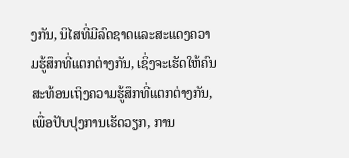ງກັນ, ນິໄສທີ່ມີລົດຊາດແລະສະແດງຄວາມຮູ້ສຶກທີ່ແຕກຕ່າງກັນ, ເຊິ່ງຈະເຮັດໃຫ້ຄົນສະທ້ອນເຖິງຄວາມຮູ້ສຶກທີ່ແຕກຕ່າງກັນ, ເພື່ອປັບປຸງການເຮັດວຽກ, ການ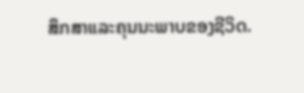ສຶກສາແລະຄຸນນະພາບຂອງຊີວິດ.